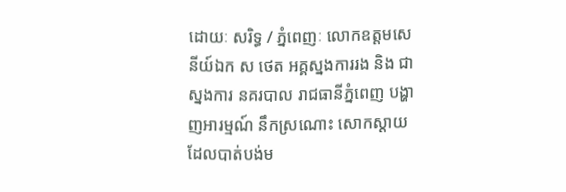ដោយៈ សរិទ្ធ / ភ្នំពេញៈ លោកឧត្តមសេនីយ៍ឯក ស ថេត អគ្គស្នងការរង និង ជាស្នងការ នគរបាល រាជធានីភ្នំពេញ បង្ហាញអារម្មណ៍ នឹកស្រណោះ សោកស្តាយ ដែលបាត់បង់ម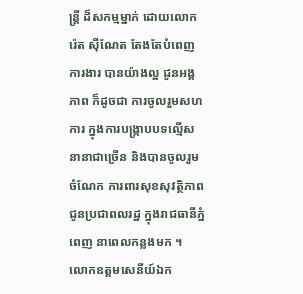ន្ត្រី ដ៏សកម្មម្នាក់ ដោយលោក រ៉េត ស៊ីណែត តែងតែបំពេញការងារ បានយ៉ាងល្អ ជូនអង្គភាព ក៏ដូចជា ការចូលរួមសហការ ក្នុងការបង្ក្រាបបទល្មើស នានាជាច្រើន និងបានចូលរួម ចំណែក ការពារសុខសុវត្ថិភាព ជូនប្រជាពលរដ្ឋ ក្នុងរាជធានីភ្នំពេញ នាពេលកន្លងមក ។
លោកឧត្តមសេនីយ៍ឯក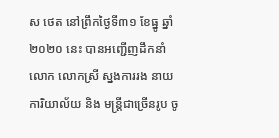ស ថេត នៅព្រឹកថ្ងៃទី៣១ ខែធ្នូ ឆ្នាំ២០២០ នេះ បានអញ្ជើញដឹកនាំ លោក លោកស្រី ស្នងការរង នាយការិយាល័យ និង មន្ត្រីជាច្រើនរូប ចូ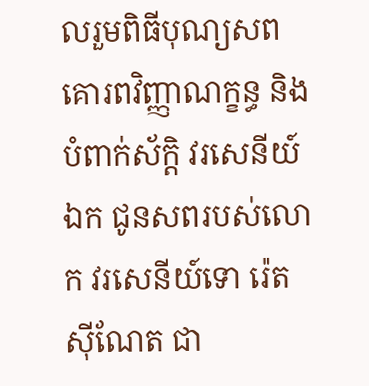លរួមពិធីបុណ្យសព គោរពវិញ្ញាណក្ខន្ធ និងបំពាក់ស័ក្តិ វរសេនីយ៍ឯក ជូនសពរបស់លោក វរសេនីយ៍ទោ រ៉េត ស៊ីណែត ជា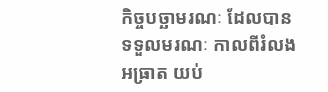កិច្ចបច្ឆាមរណៈ ដែលបានទទួលមរណៈ កាលពីរំលងអធ្រាត យប់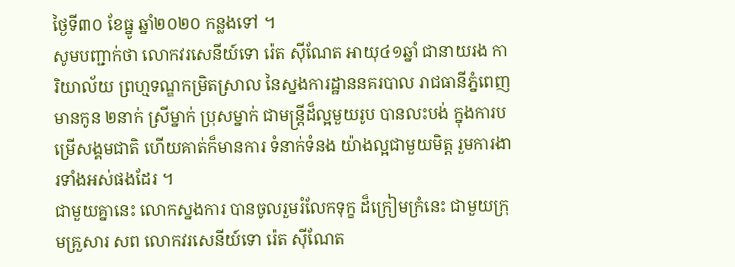ថ្ងៃទី៣០ ខែធ្នូ ឆ្នាំ២០២០ កន្លងទៅ ។
សូមបញ្ជាក់ថា លោកវរសេនីយ៍ទោ រ៉េត ស៊ីណែត អាយុ៤១ឆ្នាំ ជានាយរង ការិយាល័យ ព្រហ្មទណ្ឌកម្រិតស្រាល នៃស្នងការដ្ឋាននគរបាល រាជធានីភ្នំពេញ មានកូន ២នាក់ ស្រីម្នាក់ ប្រុសម្នាក់ ជាមន្ត្រីដ៏ល្អមួយរូប បានលះបង់ ក្នុងការបម្រើសង្គមជាតិ ហើយគាត់ក៏មានការ ទំនាក់ទំនង យ៉ាងល្អជាមួយមិត្ត រួមការងារទាំងអស់ផងដែរ ។
ជាមួយគ្នានេះ លោកស្នងការ បានចូលរួមរំលែកទុក្ខ ដ៏ក្រៀមក្រំនេះ ជាមួយក្រុមគ្រួសារ សព លោកវរសេនីយ៍ទោ រ៉េត ស៊ីណែត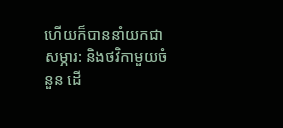ហើយក៏បាននាំយកជាសម្ភារ: និងថវិកាមួយចំនួន ដើ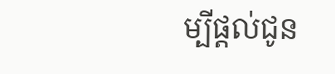ម្បីផ្តល់ជូន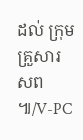ដល់ ក្រុមគ្រួសារសព ៕/V-PC